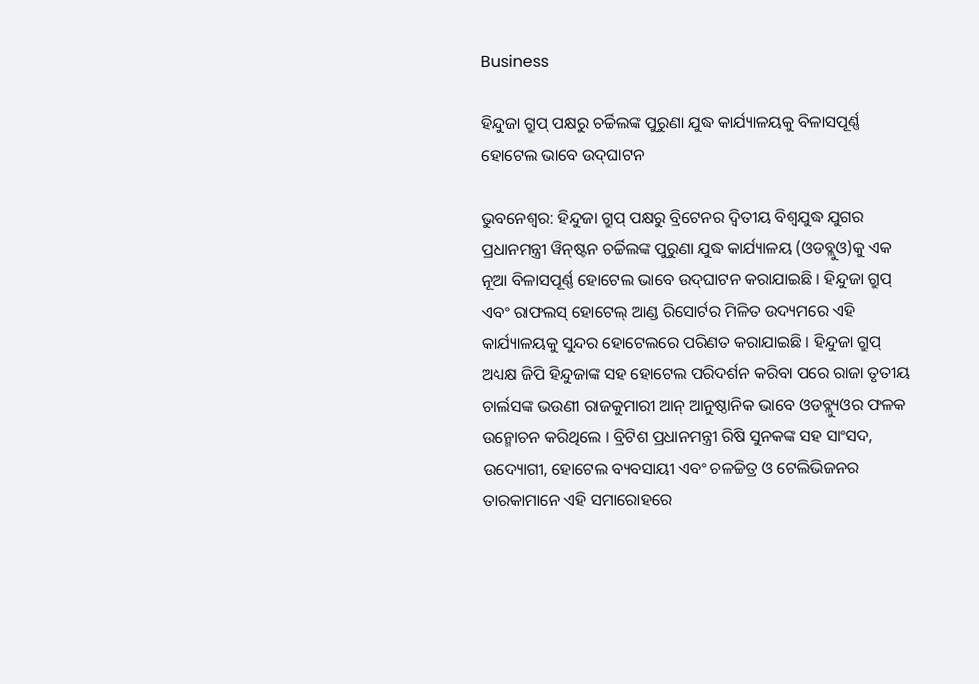Business

ହିନ୍ଦୁଜା ଗ୍ରୁପ୍ ପକ୍ଷରୁ ଚର୍ଚ୍ଚିଲଙ୍କ ପୁରୁଣା ଯୁଦ୍ଧ କାର୍ଯ୍ୟାଳୟକୁ ବିଳାସପୂର୍ଣ୍ଣ ହୋଟେଲ ଭାବେ ଉଦ୍‌ଘାଟନ

ଭୁବନେଶ୍ୱର: ହିନ୍ଦୁଜା ଗ୍ରୁପ୍ ପକ୍ଷରୁ ବ୍ରିଟେନର ଦ୍ୱିତୀୟ ବିଶ୍ୱଯୁଦ୍ଧ ଯୁଗର ପ୍ରଧାନମନ୍ତ୍ରୀ ୱିନ୍‌ଷ୍ଟନ ଚର୍ଚ୍ଚିଲଙ୍କ ପୁରୁଣା ଯୁଦ୍ଧ କାର୍ଯ୍ୟାଳୟ (ଓଡବ୍ଲୁଓ)କୁ ଏକ ନୂଆ ବିଳାସପୂର୍ଣ୍ଣ ହୋଟେଲ ଭାବେ ଉଦ୍‌ଘାଟନ କରାଯାଇଛି । ହିନ୍ଦୁଜା ଗ୍ରୁପ୍ ଏବଂ ରାଫଲସ୍ ହୋଟେଲ୍ ଆଣ୍ଡ ରିସୋର୍ଟର ମିଳିତ ଉଦ୍ୟମରେ ଏହି କାର୍ଯ୍ୟାଳୟକୁ ସୁନ୍ଦର ହୋଟେଲରେ ପରିଣତ କରାଯାଇଛି । ହିନ୍ଦୁଜା ଗ୍ରୁପ୍ ଅଧ୍ୟକ୍ଷ ଜିପି ହିନ୍ଦୁଜାଙ୍କ ସହ ହୋଟେଲ ପରିଦର୍ଶନ କରିବା ପରେ ରାଜା ତୃତୀୟ ଚାର୍ଲସଙ୍କ ଭଉଣୀ ରାଜକୁମାରୀ ଆନ୍ ଆନୁଷ୍ଠାନିକ ଭାବେ ଓଡବ୍ଲ୍ୟୁଓର ଫଳକ ଉନ୍ମୋଚନ କରିଥିଲେ । ବ୍ରିଟିଶ ପ୍ରଧାନମନ୍ତ୍ରୀ ରିଷି ସୁନକଙ୍କ ସହ ସାଂସଦ, ଉଦ୍ୟୋଗୀ, ହୋଟେଲ ବ୍ୟବସାୟୀ ଏବଂ ଚଳଚ୍ଚିତ୍ର ଓ ଟେଲିଭିଜନର ତାରକାମାନେ ଏହି ସମାରୋହରେ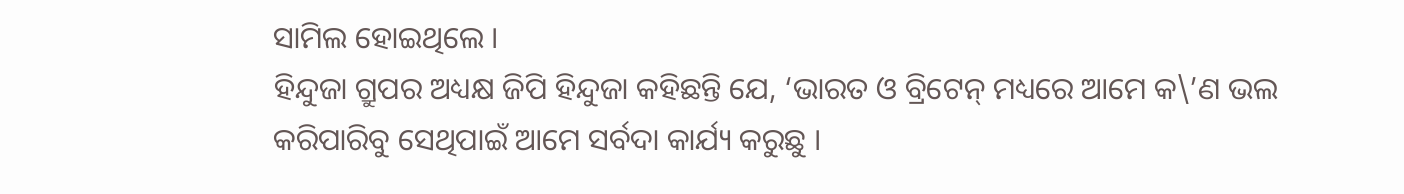ସାମିଲ ହୋଇଥିଲେ ।
ହିନ୍ଦୁଜା ଗ୍ରୁପର ଅଧ୍ୟକ୍ଷ ଜିପି ହିନ୍ଦୁଜା କହିଛନ୍ତି ଯେ, ‘ଭାରତ ଓ ବ୍ରିଟେନ୍ ମଧ୍ୟରେ ଆମେ କ\’ଣ ଭଲ କରିପାରିବୁ ସେଥିପାଇଁ ଆମେ ସର୍ବଦା କାର୍ଯ୍ୟ କରୁଛୁ ।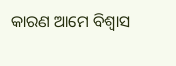କାରଣ ଆମେ ବିଶ୍ୱାସ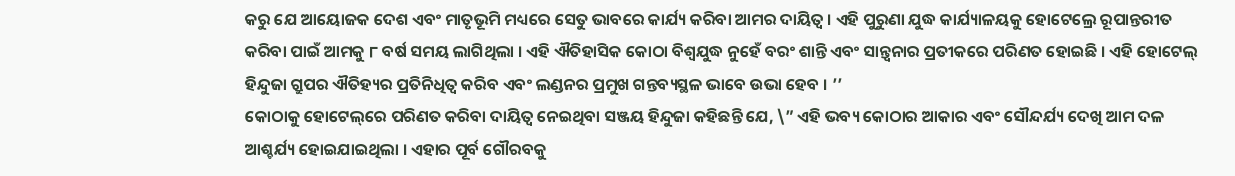କରୁ ଯେ ଆୟୋଜକ ଦେଶ ଏବଂ ମାତୃଭୂମି ମଧ୍ୟରେ ସେତୁ ଭାବରେ କାର୍ଯ୍ୟ କରିବା ଆମର ଦାୟିତ୍ୱ । ଏହି ପୁରୁଣା ଯୁଦ୍ଧ କାର୍ଯ୍ୟାଳୟକୁ ହୋଟେଲ୍ରେ ରୂପାନ୍ତରୀତ କରିବା ପାଇଁ ଆମକୁ ୮ ବର୍ଷ ସମୟ ଲାଗିଥିଲା । ଏହି ଐତିହାସିକ କୋଠା ବିଶ୍ୱଯୁଦ୍ଧ ନୁହେଁ ବରଂ ଶାନ୍ତି ଏବଂ ସାନ୍ତ୍ୱନାର ପ୍ରତୀକରେ ପରିଣତ ହୋଇଛି । ଏହି ହୋଟେଲ୍ ହିନ୍ଦୁଜା ଗ୍ରୁପର ଐତିହ୍ୟର ପ୍ରତିନିଧିତ୍ୱ କରିବ ଏବଂ ଲଣ୍ଡନର ପ୍ରମୁଖ ଗନ୍ତବ୍ୟସ୍ଥଳ ଭାବେ ଉଭା ହେବ । ’’
କୋଠାକୁ ହୋଟେଲ୍‌ରେ ପରିଣତ କରିବା ଦାୟିତ୍ୱ ନେଇଥିବା ସଞ୍ଜୟ ହିନ୍ଦୁଜା କହିଛନ୍ତି ଯେ, \” ଏହି ଭବ୍ୟ କୋଠାର ଆକାର ଏବଂ ସୌନ୍ଦର୍ଯ୍ୟ ଦେଖି ଆମ ଦଳ ଆଶ୍ଚର୍ଯ୍ୟ ହୋଇଯାଇଥିଲା । ଏହାର ପୂର୍ବ ଗୌରବକୁ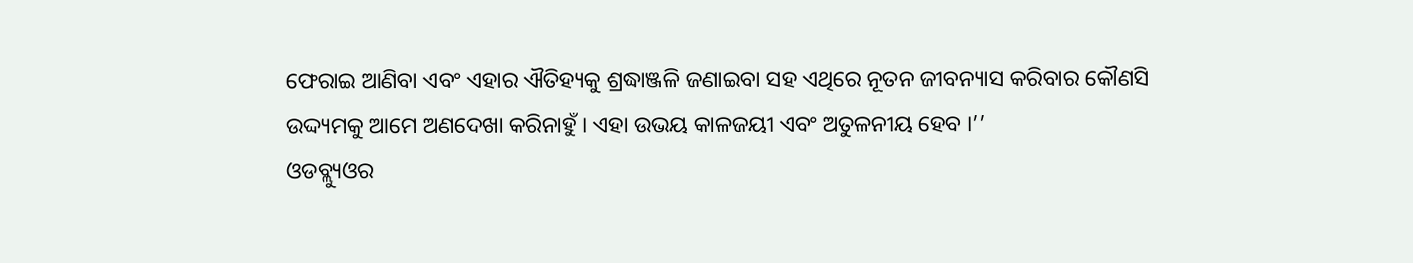ଫେରାଇ ଆଣିବା ଏବଂ ଏହାର ଐତିହ୍ୟକୁ ଶ୍ରଦ୍ଧାଞ୍ଜଳି ଜଣାଇବା ସହ ଏଥିରେ ନୂତନ ଜୀବନ୍ୟାସ କରିବାର କୌଣସି ଉଦ୍ଦ୍ୟମକୁ ଆମେ ଅଣଦେଖା କରିନାହୁଁ । ଏହା ଉଭୟ କାଳଜୟୀ ଏବଂ ଅତୁଳନୀୟ ହେବ ।’’
ଓଡବ୍ଲ୍ୟୁଓର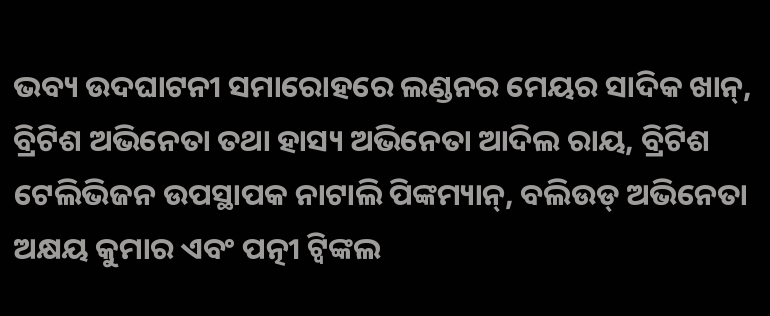ଭବ୍ୟ ଉଦଘାଟନୀ ସମାରୋହରେ ଲଣ୍ଡନର ମେୟର ସାଦିକ ଖାନ୍‌, ବ୍ରିଟିଶ ଅଭିନେତା ତଥା ହାସ୍ୟ ଅଭିନେତା ଆଦିଲ ରାୟ, ବ୍ରିଟିଶ ଟେଲିଭିଜନ ଉପସ୍ଥାପକ ନାଟାଲି ପିଙ୍କମ୍ୟାନ୍‌, ବଲିଉଡ୍ ଅଭିନେତା ଅକ୍ଷୟ କୁମାର ଏବଂ ପତ୍ନୀ ଟ୍ୱିଙ୍କଲ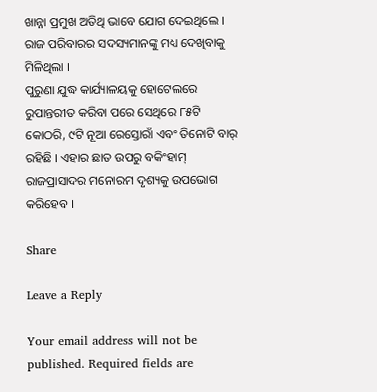ଖାନ୍ନା ପ୍ରମୁଖ ଅତିଥି ଭାବେ ଯୋଗ ଦେଇଥିଲେ । ରାଜ ପରିବାରର ସଦସ୍ୟମାନଙ୍କୁ ମଧ୍ୟ ଦେଖିବାକୁ ମିଳିଥିଲା ।
ପୁରୁଣା ଯୁଦ୍ଧ କାର୍ଯ୍ୟାଳୟକୁ ହୋଟେଲରେ ରୁପାନ୍ତରୀତ କରିବା ପରେ ସେଥିରେ ୮୫ଟି କୋଠରି, ୯ଟି ନୂଆ ରେସ୍ତୋରାଁ ଏବଂ ତିନୋଟି ବାର୍ ରହିଛି । ଏହାର ଛାତ ଉପରୁ ବକିଂହାମ୍ ରାଜପ୍ରାସାଦର ମନୋରମ ଦୃଶ୍ୟକୁ ଉପଭୋଗ କରିହେବ ।

Share

Leave a Reply

Your email address will not be published. Required fields are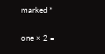marked *

one × 2 =